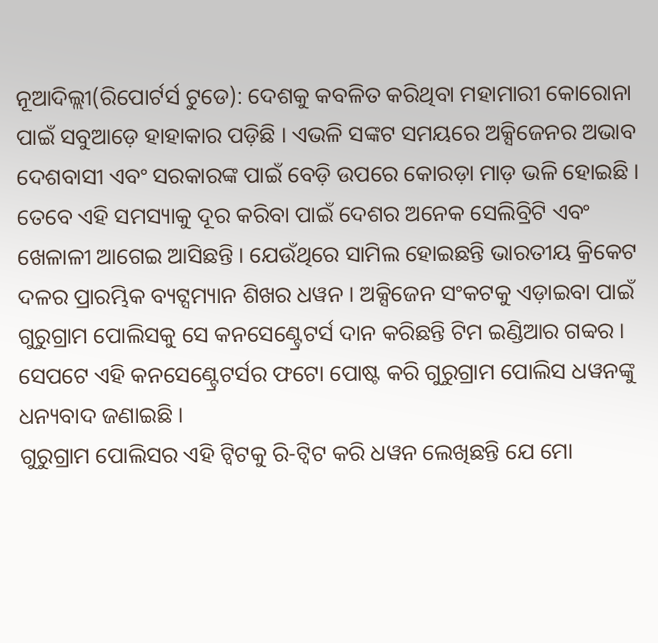ନୂଆଦିଲ୍ଲୀ(ରିପୋର୍ଟର୍ସ ଟୁଡେ): ଦେଶକୁ କବଳିତ କରିଥିବା ମହାମାରୀ କୋରୋନା ପାଇଁ ସବୁଆଡ଼େ ହାହାକାର ପଡ଼ିଛି । ଏଭଳି ସଙ୍କଟ ସମୟରେ ଅକ୍ସିଜେନର ଅଭାବ ଦେଶବାସୀ ଏବଂ ସରକାରଙ୍କ ପାଇଁ ବେଡ଼ି ଉପରେ କୋରଡ଼ା ମାଡ଼ ଭଳି ହୋଇଛି । ତେବେ ଏହି ସମସ୍ୟାକୁ ଦୂର କରିବା ପାଇଁ ଦେଶର ଅନେକ ସେଲିବ୍ରିଟି ଏବଂ ଖେଳାଳୀ ଆଗେଇ ଆସିଛନ୍ତି । ଯେଉଁଥିରେ ସାମିଲ ହୋଇଛନ୍ତି ଭାରତୀୟ କ୍ରିକେଟ ଦଳର ପ୍ରାରମ୍ଭିକ ବ୍ୟଟ୍ସମ୍ୟାନ ଶିଖର ଧୱନ । ଅକ୍ସିଜେନ ସଂକଟକୁ ଏଡ଼ାଇବା ପାଇଁ ଗୁରୁଗ୍ରାମ ପୋଲିସକୁ ସେ କନସେଣ୍ଟ୍ରେଟର୍ସ ଦାନ କରିଛନ୍ତି ଟିମ ଇଣ୍ଡିଆର ଗବ୍ବର । ସେପଟେ ଏହି କନସେଣ୍ଟ୍ରେଟର୍ସର ଫଟୋ ପୋଷ୍ଟ କରି ଗୁରୁଗ୍ରାମ ପୋଲିସ ଧୱନଙ୍କୁ ଧନ୍ୟବାଦ ଜଣାଇଛି ।
ଗୁରୁଗ୍ରାମ ପୋଲିସର ଏହି ଟ୍ୱିଟକୁ ରି-ଟ୍ୱିଟ କରି ଧୱନ ଲେଖିଛନ୍ତି ଯେ ମୋ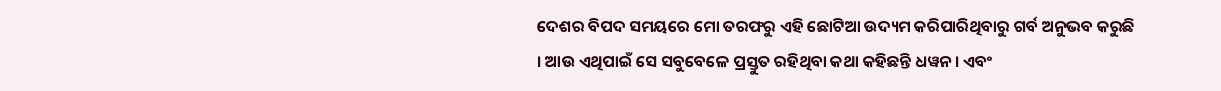ଦେଶର ବିପଦ ସମୟରେ ମୋ ତରଫରୁ ଏହି ଛୋଟିଆ ଉଦ୍ୟମ କରିପାରିଥିବାରୁ ଗର୍ବ ଅନୁଭବ କରୁଛି । ଆଉ ଏଥିପାଇଁ ସେ ସବୁବେଳେ ପ୍ରସ୍ତୁତ ରହିଥିବା କଥା କହିଛନ୍ତି ଧୱନ । ଏବଂ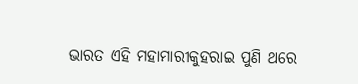ଭାରତ ଏହି ମହାମାରୀକୁହରାଇ ପୁଣି ଥରେ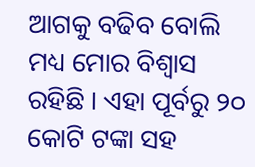ଆଗକୁ ବଢିବ ବୋଲି ମଧ୍ୟ ମୋର ବିଶ୍ୱାସ ରହିଛି । ଏହା ପୂର୍ବରୁ ୨୦ କୋଟି ଟଙ୍କା ସହ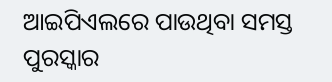ଆଇପିଏଲରେ ପାଉଥିବା ସମସ୍ତ ପୁରସ୍କାର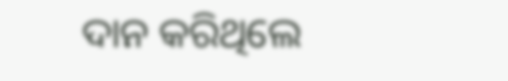ଦାନ କରିଥିଲେ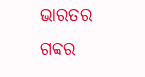ଭାରତର ଗବ୍ବର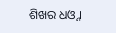ଶିଖର ଧଓ୍ନ ।